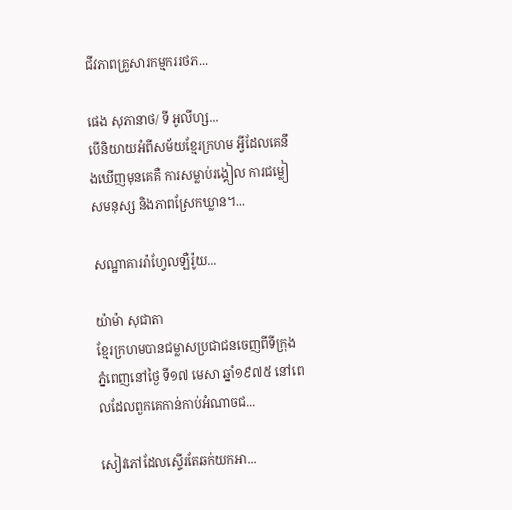ជីវភាពគ្រួសារកម្មកររថភ...

ផេង សុភានាថ/ ទី អូលីហ្ស...
បើនិយាយអំពីសម័យខ្មែរក្រហម អ្វីដែលគេនឹងឃើញមុនគេគឺ ការសម្លាប់រង្គៀល ការជម្លៀសមនុស្ស និងភាពស្រែកឃ្លាន។...

សណ្ឋាគាររ៉ាហ្វែលឡឺរ៉ូយ...

យ៉ាម៉ា សុជាតា
ខ្មែរក្រហមបានជម្លាសប្រជាជនចេញពីទីក្រុង ភ្នំពេញនៅថ្ងៃ ទី១៧ មេសា ឆ្នាំ១៩៧៥ នៅពេលដែលពួកគេកាន់កាប់អំណាចជ...

សៀវភៅដែលស្ទើរតែឆក់យកអា...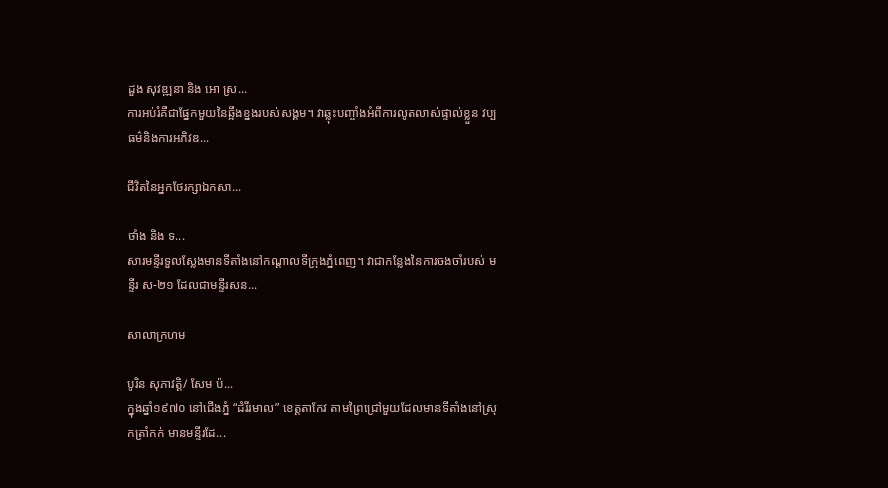ដួង សុវឌ្ឍនា និង អោ ស្រ...
ការអប់រំគឺជាផ្នែកមួយនៃឆ្អឹងខ្នងរបស់សង្គម។ វាឆ្លុះបញ្ចាំងអំពីការលូតលាស់ផ្ទាល់ខ្លួន វប្បធម៌និងការអភិវឌ...

ជីវិតនៃអ្នកថែរក្សាឯកសា...

ថាំង និង ទ...
សារមន្ទីរទួលស្លែងមានទីតាំងនៅកណ្តាលទីក្រុងភ្នំពេញ។ វាជាកន្លែងនៃការចងចាំរបស់ មន្ទីរ ស-២១ ដែលជាមន្ទីរសន...

សាលាក្រហម

បូរិន សុភាវត្តិ/ សែម ប៉...
ក្នុងឆ្នាំ១៩៧០ នៅជើងភ្នំ “ដំរីរមាល” ខេត្តតាកែវ តាមព្រៃជ្រៅមួយដែលមានទីតាំងនៅស្រុកត្រាំកក់ មានមន្ទីរដែ...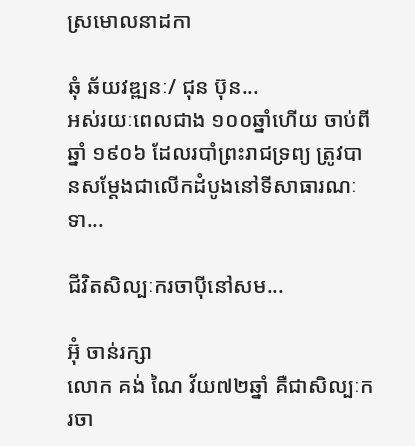ស្រមោលនាដកា

ឆុំ ឆ័យវឌ្ឍនៈ/ ជុន ប៊ុន...
អស់រយៈពេលជាង ១០០ឆ្នាំហើយ ចាប់ពីឆ្នាំ ១៩០៦ ដែលរបាំព្រះរាជទ្រព្យ ត្រូវបានសម្តែងជាលើកដំបូងនៅទីសាធារណៈទា...

ជីវិតសិល្បៈករចាប៉ីនៅសម...

អ៊ុំ ចាន់រក្សា
លោក គង់ ណៃ វ័យ៧២ឆ្នាំ គឺជាសិល្បៈករចា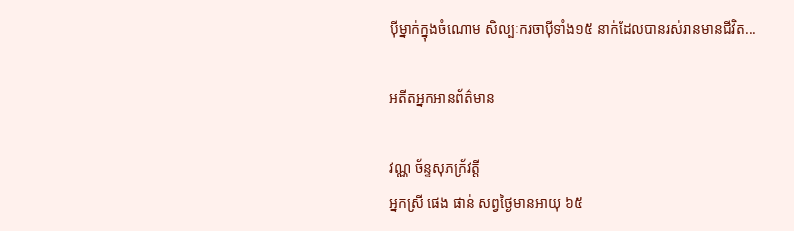ប៉ីម្នាក់ក្នុងចំណោម សិល្បៈករចាប៉ីទាំង១៥ នាក់ដែលបានរស់រានមានជីវិត...

អតីតអ្នកអានព័ត៌មាន

វណ្ណ ច័ន្ទសុភក្រ័វត្តី
អ្នកស្រី ផេង ផាន់ សព្វថ្ងៃមានអាយុ ៦៥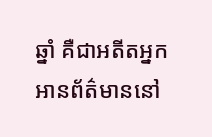ឆ្នាំ គឺជាអតីតអ្នកអានព័ត៌មាននៅ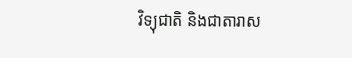វិទ្យុជាតិ និងជាតារាស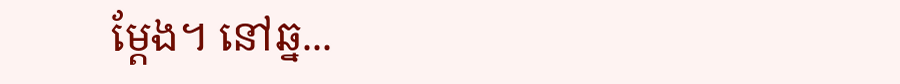ម្តែង។ នៅឆ្ន...